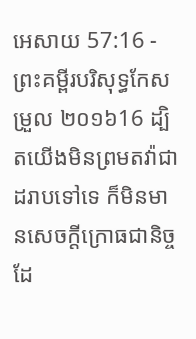អេសាយ 57:16 - ព្រះគម្ពីរបរិសុទ្ធកែសម្រួល ២០១៦16 ដ្បិតយើងមិនព្រមតវ៉ាជាដរាបទៅទេ ក៏មិនមានសេចក្ដីក្រោធជានិច្ចដែ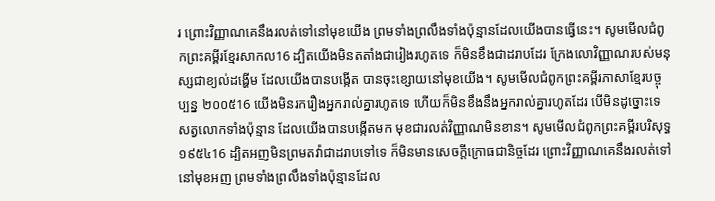រ ព្រោះវិញ្ញាណគេនឹងរលត់ទៅនៅមុខយើង ព្រមទាំងព្រលឹងទាំងប៉ុន្មានដែលយើងបានធ្វើនេះ។ សូមមើលជំពូកព្រះគម្ពីរខ្មែរសាកល16 ដ្បិតយើងមិនតតាំងជារៀងរហូតទេ ក៏មិនខឹងជាដរាបដែរ ក្រែងលោវិញ្ញាណរបស់មនុស្សជាខ្យល់ដង្ហើម ដែលយើងបានបង្កើត បានចុះខ្សោយនៅមុខយើង។ សូមមើលជំពូកព្រះគម្ពីរភាសាខ្មែរបច្ចុប្បន្ន ២០០៥16 យើងមិនរករឿងអ្នករាល់គ្នារហូតទេ ហើយក៏មិនខឹងនឹងអ្នករាល់គ្នារហូតដែរ បើមិនដូច្នោះទេ សត្វលោកទាំងប៉ុន្មាន ដែលយើងបានបង្កើតមក មុខជារលត់វិញ្ញាណមិនខាន។ សូមមើលជំពូកព្រះគម្ពីរបរិសុទ្ធ ១៩៥៤16 ដ្បិតអញមិនព្រមតវ៉ាជាដរាបទៅទេ ក៏មិនមានសេចក្ដីក្រោធជានិច្ចដែរ ព្រោះវិញ្ញាណគេនឹងរលត់ទៅនៅមុខអញ ព្រមទាំងព្រលឹងទាំងប៉ុន្មានដែល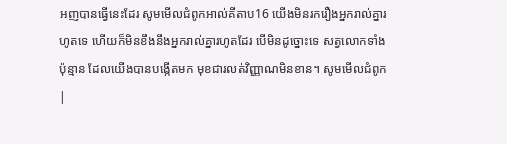អញបានធ្វើនេះដែរ សូមមើលជំពូកអាល់គីតាប16 យើងមិនរករឿងអ្នករាល់គ្នារហូតទេ ហើយក៏មិនខឹងនឹងអ្នករាល់គ្នារហូតដែរ បើមិនដូច្នោះទេ សត្វលោកទាំងប៉ុន្មាន ដែលយើងបានបង្កើតមក មុខជារលត់វិញ្ញាណមិនខាន។ សូមមើលជំពូក |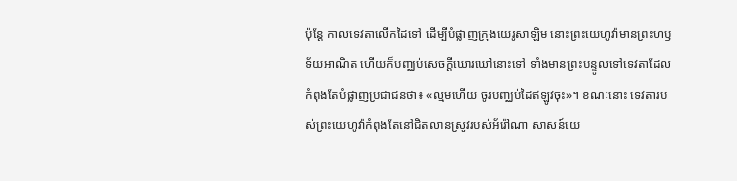ប៉ុន្តែ កាលទេវតាលើកដៃទៅ ដើម្បីបំផ្លាញក្រុងយេរូសាឡិម នោះព្រះយេហូវ៉ាមានព្រះហឫទ័យអាណិត ហើយក៏បញ្ឈប់សេចក្ដីឃោរឃៅនោះទៅ ទាំងមានព្រះបន្ទូលទៅទេវតាដែលកំពុងតែបំផ្លាញប្រជាជនថា៖ «ល្មមហើយ ចូរបញ្ឈប់ដៃឥឡូវចុះ»។ ខណៈនោះ ទេវតារបស់ព្រះយេហូវ៉ាកំពុងតែនៅជិតលានស្រូវរបស់អ័រ៉ៅណា សាសន៍យេ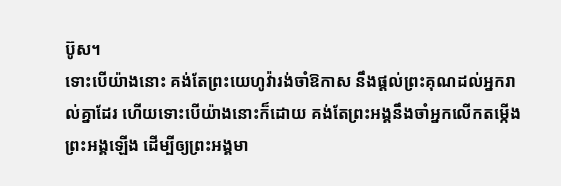ប៊ូស។
ទោះបើយ៉ាងនោះ គង់តែព្រះយេហូវ៉ារង់ចាំឱកាស នឹងផ្តល់ព្រះគុណដល់អ្នករាល់គ្នាដែរ ហើយទោះបើយ៉ាងនោះក៏ដោយ គង់តែព្រះអង្គនឹងចាំអ្នកលើកតម្កើងព្រះអង្គឡើង ដើម្បីឲ្យព្រះអង្គមា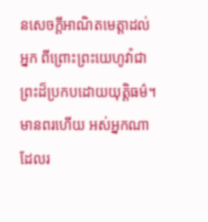នសេចក្ដីអាណិតមេត្តាដល់អ្នក ពីព្រោះព្រះយេហូវ៉ាជាព្រះដ៏ប្រកបដោយយុត្តិធម៌។ មានពរហើយ អស់អ្នកណាដែលរ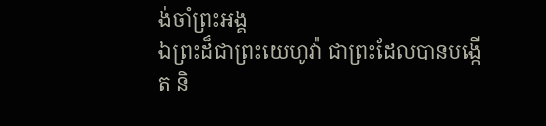ង់ចាំព្រះអង្គ
ឯព្រះដ៏ជាព្រះយេហូវ៉ា ជាព្រះដែលបានបង្កើត និ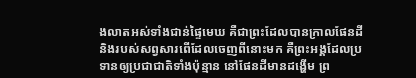ងលាតអស់ទាំងជាន់ផ្ទៃមេឃ គឺជាព្រះដែលបានក្រាលផែនដី និងរបស់សព្វសារពើដែលចេញពីនោះមក គឺព្រះអង្គដែលប្រទានឲ្យប្រជាជាតិទាំងប៉ុន្មាន នៅផែនដីមានដង្ហើម ព្រ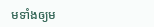មទាំងឲ្យម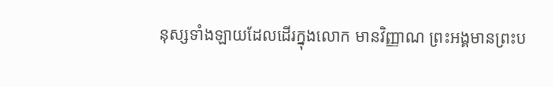នុស្សទាំងឡាយដែលដើរក្នុងលោក មានវិញ្ញាណ ព្រះអង្គមានព្រះប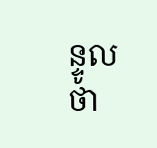ន្ទូលថា